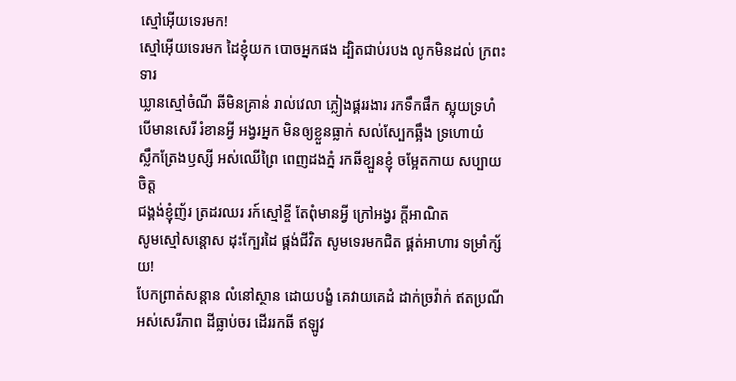ស្មៅអ៊ើយទេរមក!
ស្មៅអ៊ើយទេរមក ដៃខ្ញុំយក បោចអ្នកផង ដ្បិតជាប់របង លូកមិនដល់ ក្រពះទារ
ឃ្លានស្មៅចំណី ឆីមិនគ្រាន់ រាល់វេលា ភ្លៀងផ្គររងារ រកទឹកផឹក ស្អុយទ្រហំ
បើមានសេរី រំខានអ្វី អង្វរអ្នក មិនឲ្យខ្លួនធ្លាក់ សល់ស្បែកឆ្អឹង ទ្រហោយំ
ស្លឹកត្រែងឫស្សី អស់ឈើព្រៃ ពេញដងភ្នំ រកឆីខ្ឡួនខ្ញុំ ចម្អែតកាយ សប្បាយចិត្ត
ជង្គង់ខ្ញុំញ័រ ត្រដរឈរ រក៍ស្មៅខ្ចី តែពុំមានអ្វី ក្រៅអង្វរ ក្ដីអាណិត
សូមស្មៅសន្ដោស ដុះក្បែរដៃ ផ្គង់ជីវិត សូមទេរមកជិត ផ្គត់អាហារ ទម្រាំក្ស័យ!
បែកព្រាត់សន្ដាន លំនៅស្ថាន ដោយបង្ខំ គេវាយគេដំ ដាក់ច្រវ៉ាក់ ឥតប្រណី
អស់សេរីភាព ដីធ្លាប់ចរ ដើររកឆី ឥឡូវ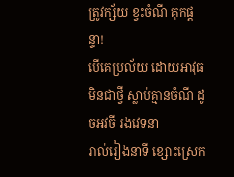ត្រូវក្ស័យ ខ្វះចំណី គុកផ្ដន្ទា!
បើគេប្រល័យ ដោយអាវុធ មិនជាថ្វី ស្លាប់គ្មានចំណី ដូចអវចី រងវេទនា
រាល់រៀងនាទី ខ្សោះស្រេក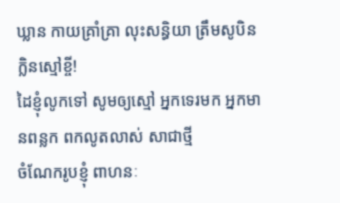ឃ្លាន កាយគ្រាំគ្រា លុះសន្ធិយា ត្រឹមសូបិន ក្លិនស្មៅខ្ចី!
ដៃខ្ញុំលូកទៅ សូមឲ្យស្មៅ អ្នកទេរមក អ្នកមានពន្លក ពកលូតលាស់ សាជាថ្មី
ចំណែករូបខ្ញុំ ពាហនៈ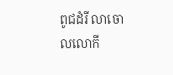ពូជដំរី លាចោលលោកី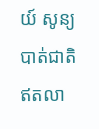យ៍ សូន្យបាត់ជាតិ ឥតលា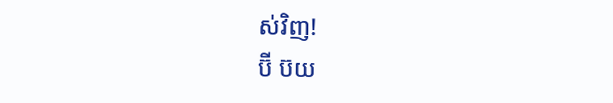ស់វិញ!
ប៊ី ប៊យ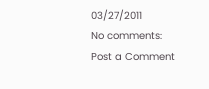03/27/2011
No comments:
Post a Comment